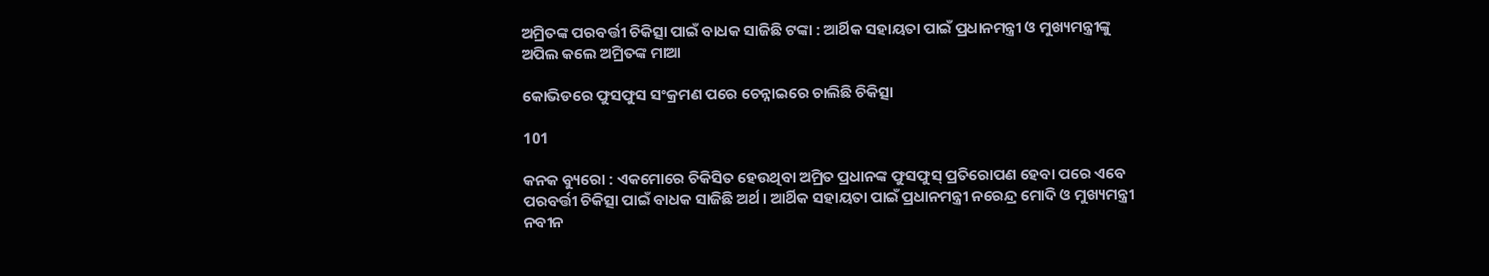ଅମ୍ରିତଙ୍କ ପରବର୍ତ୍ତୀ ଚିକିତ୍ସା ପାଇଁ ବାଧକ ସାଜିଛି ଟଙ୍କା : ଆର୍ଥିକ ସହାୟତା ପାଇଁ ପ୍ରଧାନମନ୍ତ୍ରୀ ଓ ମୁଖ୍ୟମନ୍ତ୍ରୀଙ୍କୁ ଅପିଲ କଲେ ଅମ୍ରିତଙ୍କ ମାଆ

କୋଭିଡରେ ଫୁସଫୁସ ସଂକ୍ରମଣ ପରେ ଚେନ୍ନାଇରେ ଚାଲିଛି ଚିକିତ୍ସା

101

କନକ ବ୍ୟୁରୋ : ଏକମୋରେ ଚିକିସିତ ହେଉଥିବା ଅମ୍ରିତ ପ୍ରଧାନଙ୍କ ଫୁସଫୁସ୍ ପ୍ରତିରୋପଣ ହେବା ପରେ ଏବେ ପରବର୍ତ୍ତୀ ଚିକିତ୍ସା ପାଇଁ ବାଧକ ସାଜିଛି ଅର୍ଥ । ଆର୍ଥିକ ସହାୟତା ପାଇଁ ପ୍ରଧାନମନ୍ତ୍ରୀ ନରେନ୍ଦ୍ର ମୋଦି ଓ ମୁଖ୍ୟମନ୍ତ୍ରୀ ନବୀନ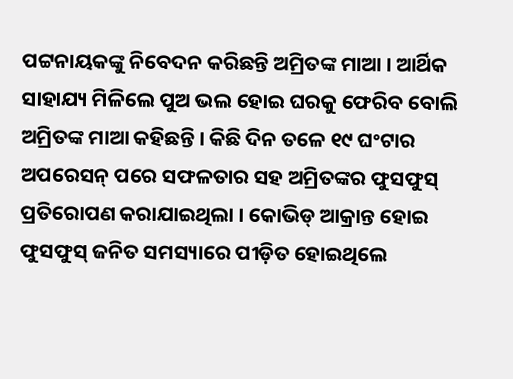ପଟ୍ଟନାୟକଙ୍କୁ ନିବେଦନ କରିଛନ୍ତି ଅମ୍ରିତଙ୍କ ମାଆ । ଆର୍ଥିକ ସାହାଯ୍ୟ ମିଳିଲେ ପୁଅ ଭଲ ହୋଇ ଘରକୁ ଫେରିବ ବୋଲି ଅମ୍ରିତଙ୍କ ମାଆ କହିଛନ୍ତି । କିଛି ଦିନ ତଳେ ୧୯ ଘଂଟାର ଅପରେସନ୍ ପରେ ସଫଳତାର ସହ ଅମ୍ରିତଙ୍କର ଫୁସଫୁସ୍ ପ୍ରତିରୋପଣ କରାଯାଇଥିଲା । କୋଭିଡ୍ ଆକ୍ରାନ୍ତ ହୋଇ ଫୁସଫୁସ୍ ଜନିତ ସମସ୍ୟାରେ ପୀଡ଼ିତ ହୋଇଥିଲେ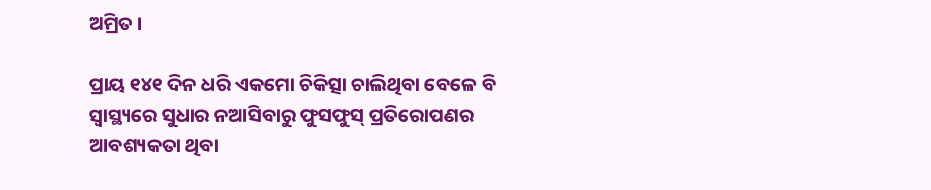ଅମ୍ରିତ ।

ପ୍ରାୟ ୧୪୧ ଦିନ ଧରି ଏକମୋ ଚିକିତ୍ସା ଚାଲିଥିବା ବେଳେ ବି ସ୍ୱାସ୍ଥ୍ୟରେ ସୁଧାର ନଆସିବାରୁ ଫୁସଫୁସ୍ ପ୍ରତିରୋପଣର ଆବଶ୍ୟକତା ଥିବା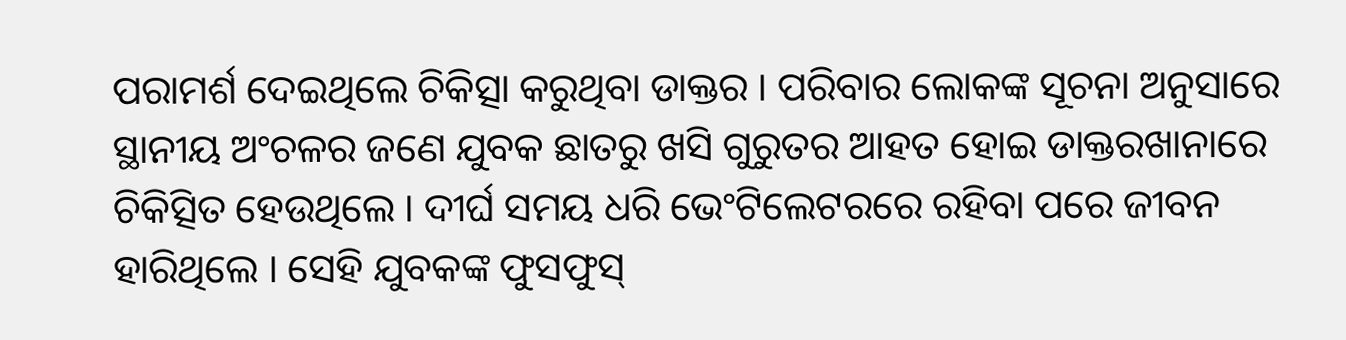ପରାମର୍ଶ ଦେଇଥିଲେ ଚିକିତ୍ସା କରୁଥିବା ଡାକ୍ତର । ପରିବାର ଲୋକଙ୍କ ସୂଚନା ଅନୁସାରେ ସ୍ଥାନୀୟ ଅଂଚଳର ଜଣେ ଯୁବକ ଛାତରୁ ଖସି ଗୁରୁତର ଆହତ ହୋଇ ଡାକ୍ତରଖାନାରେ ଚିକିତ୍ସିତ ହେଉଥିଲେ । ଦୀର୍ଘ ସମୟ ଧରି ଭେଂଟିଲେଟରରେ ରହିବା ପରେ ଜୀବନ ହାରିଥିଲେ । ସେହି ଯୁବକଙ୍କ ଫୁସଫୁସ୍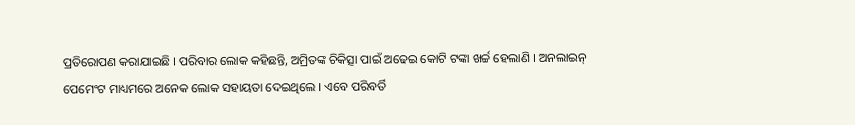ପ୍ରତିରୋପଣ କରାଯାଇଛି । ପରିବାର ଲୋକ କହିଛନ୍ତି, ଅମ୍ରିତଙ୍କ ଚିକିତ୍ସା ପାଇଁ ଅଢେଇ କୋଟି ଟଙ୍କା ଖର୍ଚ୍ଚ ହେଲାଣି । ଅନଲାଇନ୍ ପେମେଂଟ ମାଧ୍ୟମରେ ଅନେକ ଲୋକ ସହାୟତା ଦେଇଥିଲେ । ଏବେ ପରିବର୍ତି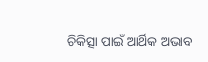ଚିକିତ୍ସା ପାଇଁ ଆର୍ଥିକ ଅଭାବ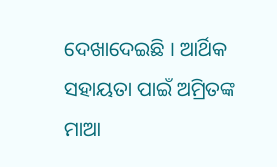ଦେଖାଦେଇଛି । ଆର୍ଥିକ ସହାୟତା ପାଇଁ ଅମ୍ରିତଙ୍କ ମାଆ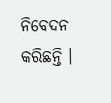ନିବେଦନ କରିଛନ୍ତି ।